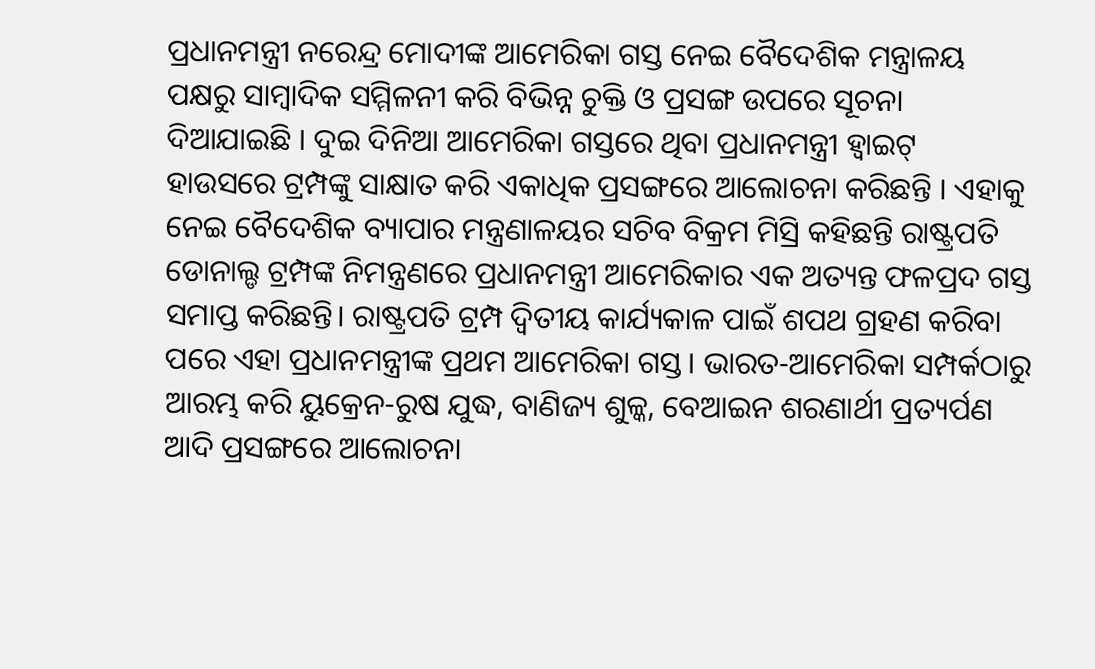ପ୍ରଧାନମନ୍ତ୍ରୀ ନରେନ୍ଦ୍ର ମୋଦୀଙ୍କ ଆମେରିକା ଗସ୍ତ ନେଇ ବୈଦେଶିକ ମନ୍ତ୍ରାଳୟ ପକ୍ଷରୁ ସାମ୍ୱାଦିକ ସମ୍ମିଳନୀ କରି ବିଭିନ୍ନ ଚୁକ୍ତି ଓ ପ୍ରସଙ୍ଗ ଉପରେ ସୂଚନା ଦିଆଯାଇଛି । ଦୁଇ ଦିନିଆ ଆମେରିକା ଗସ୍ତରେ ଥିବା ପ୍ରଧାନମନ୍ତ୍ରୀ ହ୍ବାଇଟ୍ ହାଉସରେ ଟ୍ରମ୍ପଙ୍କୁ ସାକ୍ଷାତ କରି ଏକାଧିକ ପ୍ରସଙ୍ଗରେ ଆଲୋଚନା କରିଛନ୍ତି । ଏହାକୁ ନେଇ ବୈଦେଶିକ ବ୍ୟାପାର ମନ୍ତ୍ରଣାଳୟର ସଚିବ ବିକ୍ରମ ମିସ୍ରି କହିଛନ୍ତି ରାଷ୍ଟ୍ରପତି ଡୋନାଲ୍ଡ ଟ୍ରମ୍ପଙ୍କ ନିମନ୍ତ୍ରଣରେ ପ୍ରଧାନମନ୍ତ୍ରୀ ଆମେରିକାର ଏକ ଅତ୍ୟନ୍ତ ଫଳପ୍ରଦ ଗସ୍ତ ସମାପ୍ତ କରିଛନ୍ତି। ରାଷ୍ଟ୍ରପତି ଟ୍ରମ୍ପ ଦ୍ୱିତୀୟ କାର୍ଯ୍ୟକାଳ ପାଇଁ ଶପଥ ଗ୍ରହଣ କରିବା ପରେ ଏହା ପ୍ରଧାନମନ୍ତ୍ରୀଙ୍କ ପ୍ରଥମ ଆମେରିକା ଗସ୍ତ। ଭାରତ-ଆମେରିକା ସମ୍ପର୍କଠାରୁ ଆରମ୍ଭ କରି ୟୁକ୍ରେନ-ରୁଷ ଯୁଦ୍ଧ, ବାଣିଜ୍ୟ ଶୁଳ୍କ, ବେଆଇନ ଶରଣାର୍ଥୀ ପ୍ରତ୍ୟର୍ପଣ ଆଦି ପ୍ରସଙ୍ଗରେ ଆଲୋଚନା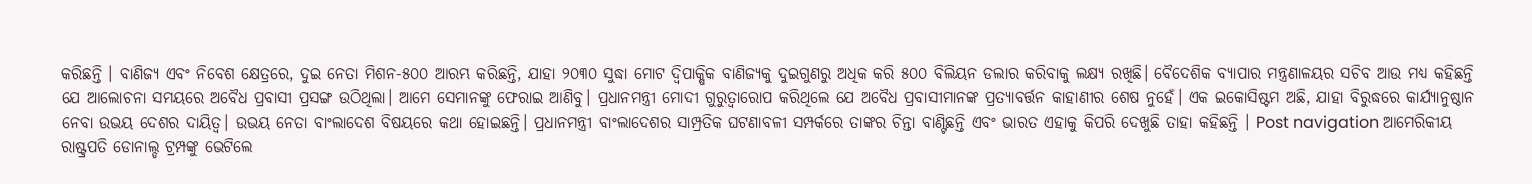କରିଛନ୍ତି । ବାଣିଜ୍ୟ ଏବଂ ନିବେଶ କ୍ଷେତ୍ରରେ, ଦୁଇ ନେତା ମିଶନ-୫୦୦ ଆରମ୍ଭ କରିଛନ୍ତି, ଯାହା ୨୦୩୦ ସୁଦ୍ଧା ମୋଟ ଦ୍ୱିପାକ୍ଷିକ ବାଣିଜ୍ୟକୁ ଦୁଇଗୁଣରୁ ଅଧିକ କରି ୫୦୦ ବିଲିୟନ ଡଲାର କରିବାକୁ ଲକ୍ଷ୍ୟ ରଖିଛି। ବୈଦେଶିକ ବ୍ୟାପାର ମନ୍ତ୍ରଣାଳୟର ସଚିବ ଆଉ ମଧ୍ୟ କହିଛନ୍ତି ଯେ ଆଲୋଚନା ସମୟରେ ଅବୈଧ ପ୍ରବାସୀ ପ୍ରସଙ୍ଗ ଉଠିଥିଲା। ଆମେ ସେମାନଙ୍କୁ ଫେରାଇ ଆଣିବୁ। ପ୍ରଧାନମନ୍ତ୍ରୀ ମୋଦୀ ଗୁରୁତ୍ୱାରୋପ କରିଥିଲେ ଯେ ଅବୈଧ ପ୍ରବାସୀମାନଙ୍କ ପ୍ରତ୍ୟାବର୍ତ୍ତନ କାହାଣୀର ଶେଷ ନୁହେଁ। ଏକ ଇକୋସିଷ୍ଟମ ଅଛି, ଯାହା ବିରୁଦ୍ଧରେ କାର୍ଯ୍ୟାନୁଷ୍ଠାନ ନେବା ଉଭୟ ଦେଶର ଦାୟିତ୍ୱ। ଉଭୟ ନେତା ବାଂଲାଦେଶ ବିଷୟରେ କଥା ହୋଇଛନ୍ତି। ପ୍ରଧାନମନ୍ତ୍ରୀ ବାଂଲାଦେଶର ସାମ୍ପ୍ରତିକ ଘଟଣାବଳୀ ସମ୍ପର୍କରେ ତାଙ୍କର ଚିନ୍ତା ବାଣ୍ଟିଛନ୍ତି ଏବଂ ଭାରତ ଏହାକୁ କିପରି ଦେଖୁଛି ତାହା କହିଛନ୍ତି । Post navigation ଆମେରିକୀୟ ରାଷ୍ଟ୍ରପତି ଡୋନାଲ୍ଡ ଟ୍ରମ୍ପଙ୍କୁ ଭେଟିଲେ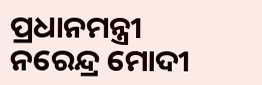ପ୍ରଧାନମନ୍ତ୍ରୀ ନରେନ୍ଦ୍ର ମୋଦୀ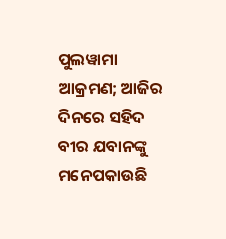ପୁଲୱାମା ଆକ୍ରମଣ; ଆଜିର ଦିନରେ ସହିଦ ବୀର ଯବାନଙ୍କୁ ମନେପକାଉଛି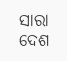ସାରା ଦେଶ